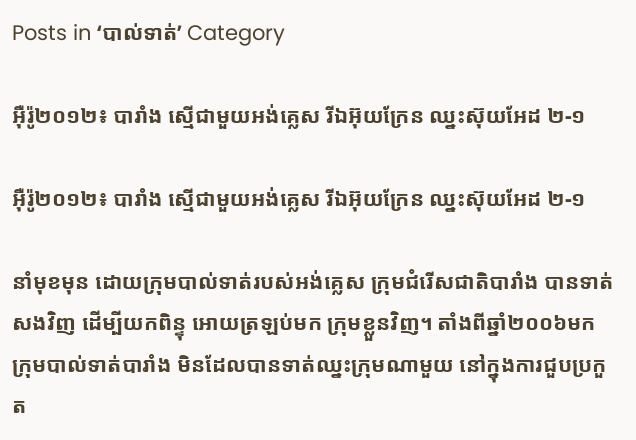Posts in ‘បាល់ទាត់’ Category

អ៊ឺរ៉ូ២០១២៖ បារាំង ស្មើជាមួយអង់គ្លេស រីឯអ៊ុយក្រែន ឈ្នះស៊ុយអែដ ២-១

អ៊ឺរ៉ូ២០១២៖ បារាំង ស្មើជាមួយអង់គ្លេស រីឯអ៊ុយក្រែន ឈ្នះស៊ុយអែដ ២-១

នាំមុខមុន ដោយក្រុមបាល់ទាត់របស់អង់គ្លេស ក្រុមជំរើសជាតិបារាំង បានទាត់សងវិញ ដើម្បីយកពិន្ទុ អោយត្រឡប់មក ក្រុមខ្លួនវិញ។ តាំងពីឆ្នាំ២០០៦មក ក្រុមបាល់ទាត់បារាំង មិនដែលបានទាត់ឈ្នះក្រុមណាមួយ នៅក្នុងការជួបប្រកួត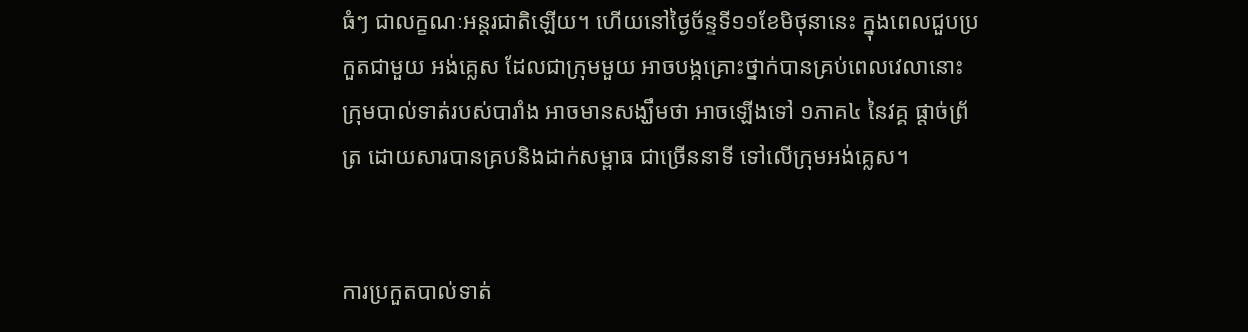ធំៗ ជាលក្ខណៈអន្តរជាតិឡើយ។ ហើយនៅថ្ងៃច័ន្ទទី១១ខែមិថុនានេះ ក្នុងពេលជួបប្រកួតជាមួយ អង់គ្លេស ដែលជាក្រុមមួយ អាចបង្កគ្រោះថ្នាក់បានគ្រប់ពេលវេលានោះ ក្រុមបាល់ទាត់របស់បារាំង អាចមានសង្ឃឹមថា អាចឡើងទៅ ១ភាគ៤ នៃវគ្គ ផ្ដាច់ព្រ័ត្រ ដោយសារបានគ្របនិងដាក់សម្ពាធ ជាច្រើននាទី ទៅលើក្រុមអង់គ្លេស។


ការប្រកួតបាល់ទាត់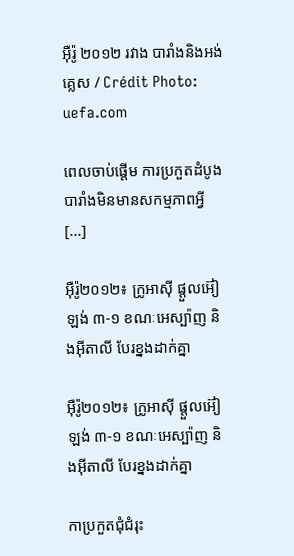អ៊ឺរ៉ូ ២០១២ រវាង បារាំងនិងអង់គ្លេស / Crédit Photo: uefa.com

ពេលចាប់ផ្ដើម ការប្រកួតដំបូង បារាំងមិនមានសកម្មភាពអ្វី [...]

អ៊ឺរ៉ូ២០១២៖ ក្រូអាស៊ី ផ្ដួលអ៊ៀឡង់ ៣-១ ខណៈអេស្ប៉ាញ និងអ៊ីតាលី បែរខ្នងដាក់គ្នា

អ៊ឺរ៉ូ២០១២៖ ក្រូអាស៊ី ផ្ដួលអ៊ៀឡង់ ៣-១ ខណៈអេស្ប៉ាញ និងអ៊ីតាលី បែរខ្នងដាក់គ្នា

កាប្រកួតជុំជំរុះ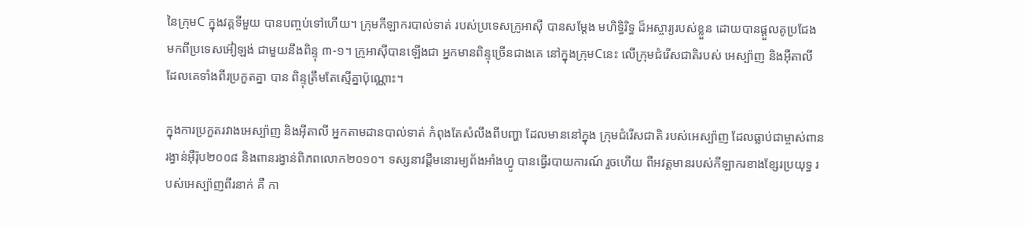នៃក្រុមC ក្នុងវគ្គទីមួយ បានបញ្ចប់ទៅហើយ។ ក្រុមកីឡាករបាល់ទាត់ របស់ប្រទេសក្រូអាស៊ី បានសម្ដែង មហិទ្ធិរិទ្ធ ដ៏អស្ចារ្យរបស់ខ្លួន ដោយបានផ្ដួលគូប្រជែង មកពីប្រទេសអ៊ៀឡង់ ជាមួយនឹងពិន្ទុ ៣-១។ ក្រូអាស៊ីបានឡើងជា អ្នកមានពិន្ទុច្រើនជាងគេ នៅក្នុងក្រុមCនេះ លើក្រុមជំរើសជាតិរបស់ អេស្ប៉ាញ និងអ៊ឺតាលី ដែលគេទាំងពីរប្រកួតគ្នា បាន ពិន្ទុត្រឹមតែស្មើគ្នាប៉ុណ្ណោះ។

ក្នុងការប្រកួតរវាងអេស្ប៉ាញ និងអ៊ីតាលី អ្នកតាមដានបាល់ទាត់ កំពុងតែសំលឹងពីបញ្ហា ដែលមាននៅក្នុង ក្រុមជំរើសជាតិ របស់អេស្ប៉ាញ ដែលធ្លាប់ជាម្ចាស់ពានរង្វាន់អ៊ឺរ៉ុប២០០៨ និងពានរង្វាន់ពិភពលោក២០១០។ ទស្សនាវដ្ដីមនោរម្យព័ងអាំងហ្វូ បានធ្វើរបាយការណ៍ រួចហើយ ពីអវត្តមានរបស់កីឡាករខាងខ្សែរប្រយុទ្ធ របស់អេស្ប៉ាញពីរនាក់ គឺ កា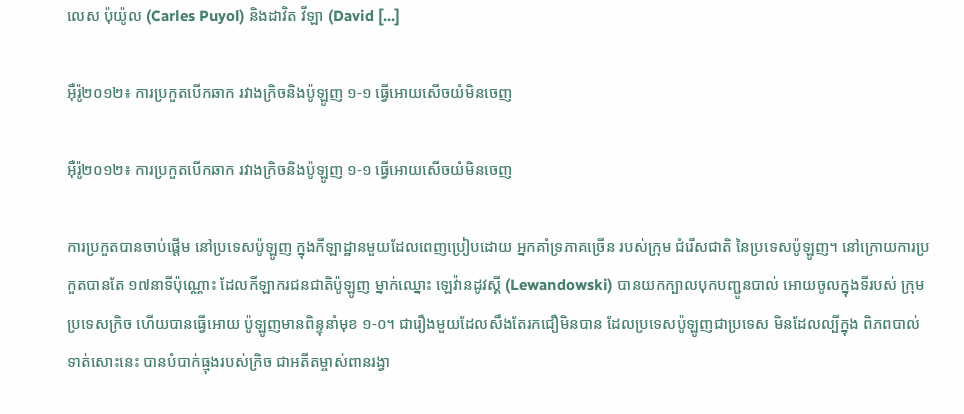លេស ប៉ុយ៉ូល (Carles Puyol) និងដាវិត វីឡា (David [...]

អ៊ឺរ៉ូ២០១២៖ ការប្រកួតបើកឆាក រវាងក្រិចនិងប៉ូឡូញ ១-១ ធ្វើអោយសើចយំមិនចេញ

អ៊ឺរ៉ូ២០១២៖ ការប្រកួតបើកឆាក រវាងក្រិចនិងប៉ូឡូញ ១-១ ធ្វើអោយសើចយំមិនចេញ

ការប្រកួតបានចាប់ផ្ដើម នៅប្រទេសប៉ូឡូញ ក្នុងកីឡាដ្ឋានមួយដែលពេញប្រៀបដោយ អ្នកគាំទ្រភាគច្រើន របស់ក្រុម ជំរើសជាតិ នៃប្រទេសប៉ូឡូញ។ នៅក្រោយការប្រកួតបានតែ ១៧នាទីប៉ុណ្ណោះ ដែលកីឡាករជនជាតិប៉ូឡូញ ម្នាក់ឈ្នោះ ឡេវ៉ានដូវស្គី (Lewandowski) បានយកក្បាលបុកបញ្ជូនបាល់ អោយចូលក្នុងទីរបស់ ក្រុមប្រទេសក្រិច ហើយបានធ្វើអោយ ប៉ូឡូញមានពិន្ទុនាំមុខ ១-០។ ជារឿងមួយដែលសឹងតែរកជឿមិនបាន ដែលប្រទេសប៉ូឡូញជាប្រទេស មិនដែលល្បីក្នុង ពិភពបាល់ទាត់សោះនេះ បានបំបាក់ធ្មុងរបស់ក្រិច ជាអតីតម្ចាស់ពានរង្វា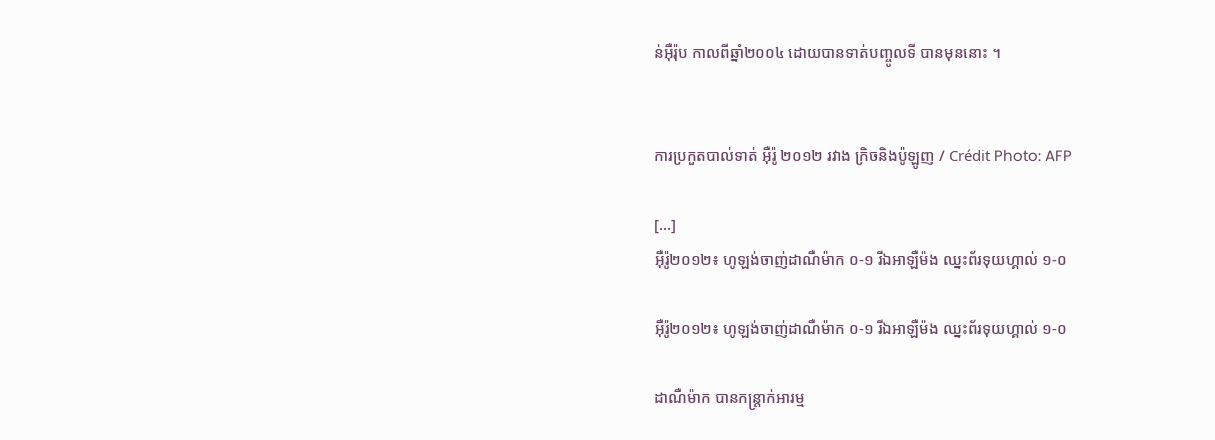ន់អ៊ឺរ៉ុប កាលពីឆ្នាំ២០០៤ ដោយបានទាត់បញ្ចូលទី បានមុននោះ ។


ការប្រកួតបាល់ទាត់ អ៊ឺរ៉ូ ២០១២ រវាង ក្រិចនិងប៉ូឡូញ / Crédit Photo: AFP

[...]
អ៊ឺរ៉ូ២០១២៖ ហូឡង់ចាញ់ដាណឺម៉ាក ០-១ រីឯអាឡឺម៉ង ឈ្នះព័រទុយហ្គាល់ ១-០

អ៊ឺរ៉ូ២០១២៖ ហូឡង់ចាញ់ដាណឺម៉ាក ០-១ រីឯអាឡឺម៉ង ឈ្នះព័រទុយហ្គាល់ ១-០

ដាណឺម៉ាក បានកន្ត្រាក់អារម្ម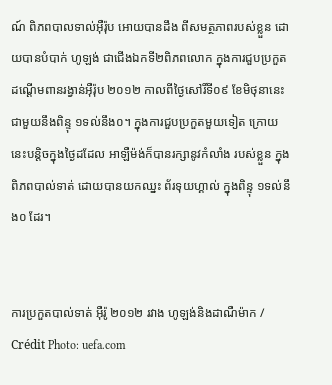ណ៍ ពិភពបាលទាល់អ៊ឺរ៉ុប អោយបានដឹង ពីសមត្ថភាពរបស់ខ្លួន ដោយបានបំបាក់ ហូឡង់ ជាជើងឯកទី២ពិភពលោក ក្នុងការជួបប្រកួត ដណ្ដើមពានរង្វាន់អ៊ឺរ៉ុប ២០១២ កាលពីថ្ងៃសៅរិ៍ទី០៩ ខែមិថុនានេះ ជាមួយនឹងពិន្ទុ ១ទល់នឹង០។ ក្នុងការជួបប្រកួតមួយទៀត ក្រោយនេះបន្តិចក្នុងថ្ងៃដដែល អាឡឺម៉ង់ក៏បានរក្សានូវកំលាំង របស់ខ្លួន ក្នុងពិភពបាល់ទាត់ ដោយបានយកឈ្នះ ព័រទុយហ្គាល់ ក្នុងពិន្ទុ ១ទល់នឹង០ ដែរ។


ការប្រកួតបាល់ទាត់ អ៊ឺរ៉ូ ២០១២ រវាង ហូឡង់និងដាណឺម៉ាក / Crédit Photo: uefa.com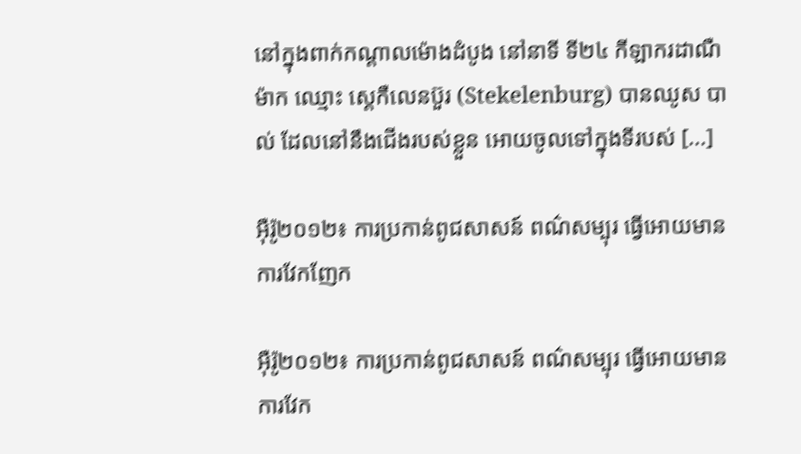នៅក្នុងពាក់កណ្ដាលម៉ោងដំបូង នៅនាទី ទី២៤ កីឡាករដាណឺម៉ាក ឈ្មោះ ស្តេកឺលេនប៊ួរ (Stekelenburg) បានឈូស បាល់ ដែលនៅនឹងជើងរបស់ខ្លួន អោយចូលទៅក្នុងទីរបស់ [...]

អ៊ឺរ៉ូ២០១២៖ ការប្រកាន់ពូជសាសន៍ ពណ៌សម្បុរ ធ្វើអោយមានការវែកញែក

អ៊ឺរ៉ូ២០១២៖ ការប្រកាន់ពូជសាសន៍ ពណ៌សម្បុរ ធ្វើអោយមានការវែក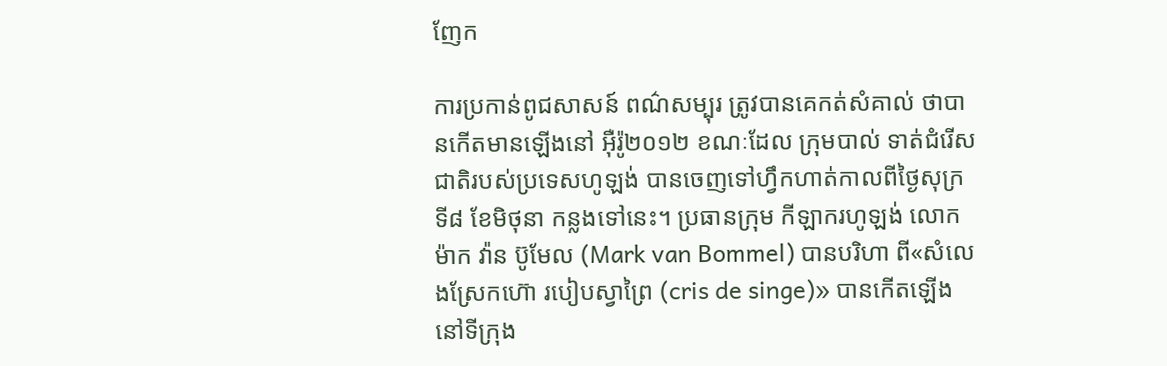ញែក

ការប្រកាន់ពូជសាសន៍ ពណ៌សម្បុរ ត្រូវបានគេកត់សំគាល់ ថាបានកើតមានឡើងនៅ អ៊ឺរ៉ូ២០១២ ខណៈដែល ក្រុមបាល់ ទាត់ជំរើសជាតិរបស់ប្រទេសហូឡង់ បានចេញទៅហ្វឹកហាត់កាលពីថ្ងៃសុក្រទី៨ ខែមិថុនា កន្លងទៅនេះ។ ប្រធានក្រុម កីឡាករហូឡង់ លោក ម៉ាក វ៉ាន ប៊ូមែល (Mark van Bommel) បានបរិហា ពី«សំលេងស្រែកហ៊ោ របៀបស្វាព្រៃ (cris de singe)» បានកើតឡើង នៅទីក្រុង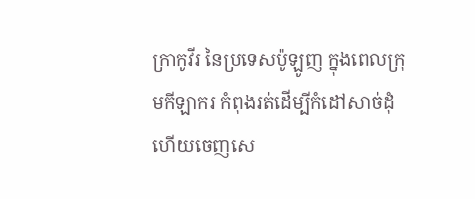ក្រាកូវីរ នៃប្រទេសប៉ូឡូញ ក្នុងពេលក្រុមកីឡាករ កំពុងរត់ដើម្បីកំដៅសាច់ដុំ ហើយចេញសេ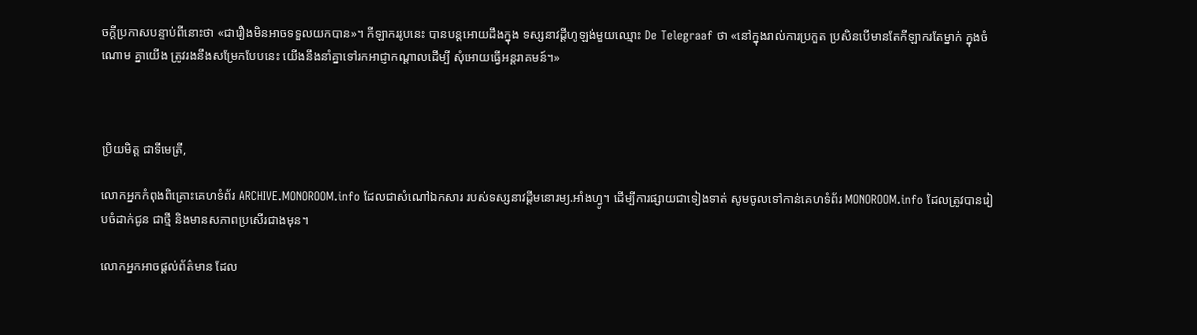ចក្ដីប្រកាសបន្ទាប់ពីនោះថា «ជារឿងមិនអាចទទួលយកបាន»។ កីឡាកររូបនេះ បានបន្តអោយដឹងក្នុង ទស្សនាវដ្ដីហូឡង់មួយឈ្មោះ De Telegraaf ថា «នៅក្នុងរាល់ការប្រកួត ប្រសិនបើមានតែកីឡាករតែម្នាក់ ក្នុងចំណោម គ្នាយើង ត្រូវរងនឹងសម្រែកបែបនេះ យើងនឹងនាំគ្នាទៅរកអាជ្ញាកណ្ដាលដើម្បី សុំអោយធ្វើអន្តរាគមន៍។»



ប្រិយមិត្ត ជាទីមេត្រី,

លោកអ្នកកំពុងពិគ្រោះគេហទំព័រ ARCHIVE.MONOROOM.info ដែលជាសំណៅឯកសារ របស់ទស្សនាវដ្ដីមនោរម្យ.អាំងហ្វូ។ ដើម្បីការផ្សាយជាទៀងទាត់ សូមចូលទៅកាន់គេហទំព័រ MONOROOM.info ដែលត្រូវបានរៀបចំដាក់ជូន ជាថ្មី និងមានសភាពប្រសើរជាងមុន។

លោកអ្នកអាចផ្ដល់ព័ត៌មាន ដែល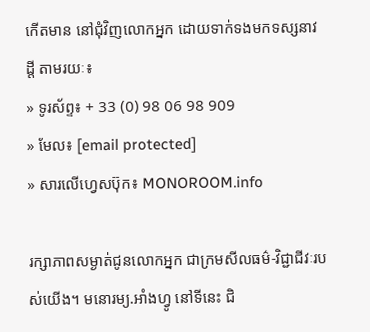កើតមាន នៅជុំវិញលោកអ្នក ដោយទាក់ទងមកទស្សនាវដ្ដី តាមរយៈ៖
» ទូរស័ព្ទ៖ + 33 (0) 98 06 98 909
» មែល៖ [email protected]
» សារលើហ្វេសប៊ុក៖ MONOROOM.info

រក្សាភាពសម្ងាត់ជូនលោកអ្នក ជាក្រមសីលធម៌-វិជ្ជាជីវៈរបស់យើង។ មនោរម្យ.អាំងហ្វូ នៅទីនេះ ជិ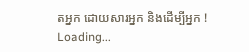តអ្នក ដោយសារអ្នក និងដើម្បីអ្នក !
Loading...